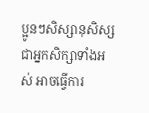ប្អូនៗសិស្សានុសិស្ស ជាអ្នកសិក្សាទាំងអស់ អាចធ្វើការ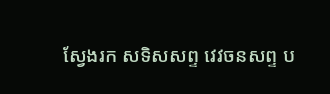ស្វែងរក សទិសសព្ទ វេវចនសព្ទ ប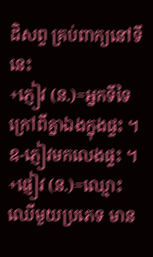ដិសព្ទ គ្រប់ពាក្យនៅទីនេះ
+ភ្ញៀវ (ន.)=អ្នកទីទៃក្រៅពីគ្នាឯងក្នុងផ្ទះ ។
ឧ-ភ្ញៀវមកលេងផ្ទះ ។
+ផ្ញៀវ (ន.)=ឈ្មោះឈើមួយប្រភេទ មាន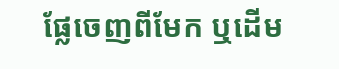ផ្លែចេញពីមែក ឬដើម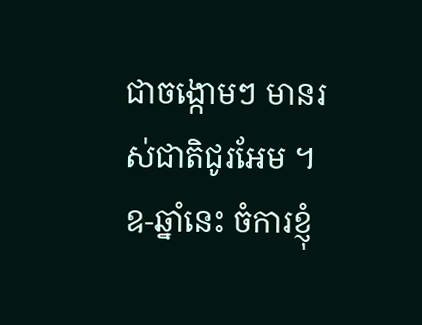ជាចង្កោមៗ មានរស់ជាតិជូរអែម ។
ឧ-ឆ្នាំនេះ ចំការខ្ញុំ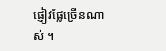ផ្ញៀវផ្លែច្រើនណាស់ ។